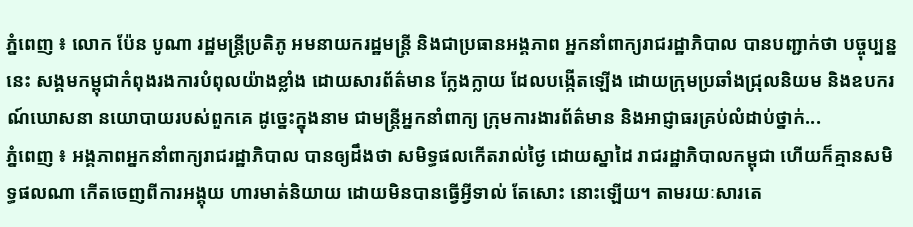ភ្នំពេញ ៖ លោក ប៉ែន បូណា រដ្ឋមន្ត្រីប្រតិភូ អមនាយករដ្ឋមន្ត្រី និងជាប្រធានអង្គភាព អ្នកនាំពាក្យរាជរដ្ឋាភិបាល បានបញ្ជាក់ថា បច្ចុប្បន្ននេះ សង្គមកម្ពុជាកំពុងរងការបំពុលយ៉ាងខ្លាំង ដោយសារព័ត៌មាន ក្លែងក្លាយ ដែលបង្កើតឡើង ដោយក្រុមប្រឆាំងជ្រុលនិយម និងឧបករណ៍ឃោសនា នយោបាយរបស់ពួកគេ ដូច្នេះក្នុងនាម ជាមន្ត្រីអ្នកនាំពាក្យ ក្រុមការងារព័ត៌មាន និងអាជ្ញាធរគ្រប់លំដាប់ថ្នាក់...
ភ្នំពេញ ៖ អង្គភាពអ្នកនាំពាក្យរាជរដ្ឋាភិបាល បានឲ្យដឹងថា សមិទ្ធផលកើតរាល់ថ្ងៃ ដោយស្នាដៃ រាជរដ្ឋាភិបាលកម្ពុជា ហើយក៏គ្មានសមិទ្ធផលណា កើតចេញពីការអង្គុយ ហារមាត់និយាយ ដោយមិនបានធ្វើអ្វីទាល់ តែសោះ នោះឡើយ។ តាមរយៈសារតេ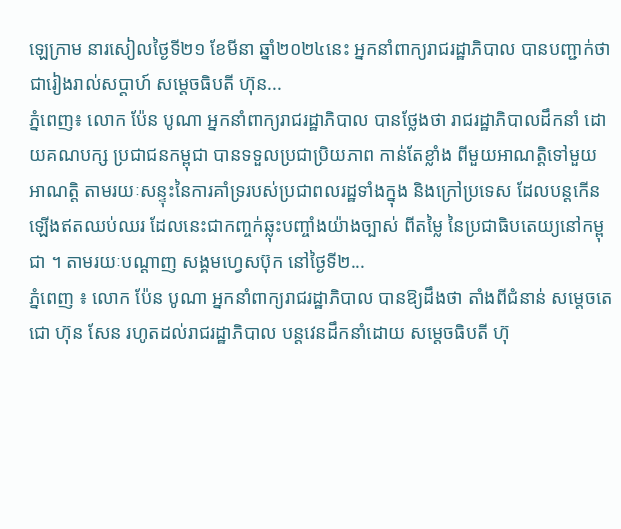ឡេក្រាម នារសៀលថ្ងៃទី២១ ខែមីនា ឆ្នាំ២០២៤នេះ អ្នកនាំពាក្យរាជរដ្ឋាភិបាល បានបញ្ជាក់ថា ជារៀងរាល់សប្តាហ៍ សម្តេចធិបតី ហ៊ុន...
ភ្នំពេញ៖ លោក ប៉ែន បូណា អ្នកនាំពាក្យរាជរដ្ឋាភិបាល បានថ្លែងថា រាជរដ្ឋាភិបាលដឹកនាំ ដោយគណបក្ស ប្រជាជនកម្ពុជា បានទទួលប្រជាប្រិយភាព កាន់តែខ្លាំង ពីមួយអាណត្តិទៅមួយអាណត្តិ តាមរយៈសន្ទុះនៃការគាំទ្ររបស់ប្រជាពលរដ្ឋទាំងក្នុង និងក្រៅប្រទេស ដែលបន្តកើនឡើងឥតឈប់ឈរ ដែលនេះជាកញ្ចក់ឆ្លុះបញ្ចាំងយ៉ាងច្បាស់ ពីតម្លៃ នៃប្រជាធិបតេយ្យនៅកម្ពុជា ។ តាមរយៈបណ្ដាញ សង្គមហ្វេសប៊ុក នៅថ្ងៃទី២...
ភ្នំពេញ ៖ លោក ប៉ែន បូណា អ្នកនាំពាក្យរាជរដ្ឋាភិបាល បានឱ្យដឹងថា តាំងពីជំនាន់ សម្តេចតេជោ ហ៊ុន សែន រហូតដល់រាជរដ្ឋាភិបាល បន្តវេនដឹកនាំដោយ សម្តេចធិបតី ហ៊ុ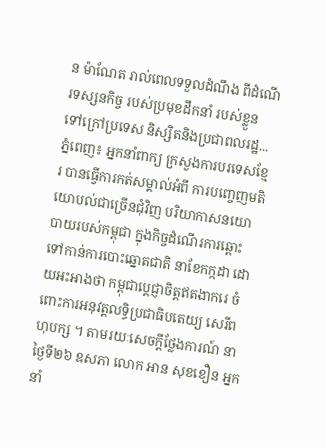ន ម៉ាណែត រាល់ពេលទទួលដំណឹង ពីដំណើរទស្សនកិច្ច របស់ប្រមុខដឹកនាំ របស់ខ្លួន ទៅក្រៅប្រទេស និស្សិតនិងប្រជាពលរដ្ឋ...
ភ្នំពេញ៖ អ្នកនាំពាក្យ ក្រសួងការបរទេសខ្មែរ បានធ្វើការកត់សម្គាល់អំពី ការបញ្ចេញមតិយោបល់ជាច្រើនជុំវិញ បរិយាកាសនយោបាយរបស់កម្ពុជា ក្នុងកិច្ចដំណើរការឆ្ពោះ ទៅកាន់ការបោះឆ្នោតជាតិ នាខែកក្កដា ដោយអះអាងថា កម្ពុជាប្តេជ្ញាចិត្តឥតងាករេ ចំពោះការអនុវត្តលទ្ធិប្រជាធិបតេយ្យ សេរីពហុបក្ស ។ តាមរយៈសេចក្ដីថ្លែងការណ៍ នាថ្ងៃទី២៦ ឧសភា លោក អាន សុខខឿន អ្នកនាំ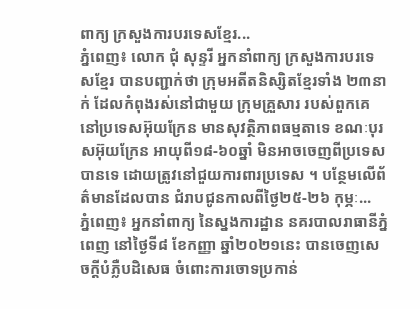ពាក្យ ក្រសួងការបរទេសខ្មែរ...
ភ្នំពេញ៖ លោក ជុំ សុន្ទរី អ្នកនាំពាក្យ ក្រសួងការបរទេសខ្មែរ បានបញ្ជាក់ថា ក្រុមអតីតនិស្សិតខ្មែរទាំង ២៣នាក់ ដែលកំពុងរស់នៅជាមួយ ក្រុមគ្រួសារ របស់ពួកគេ នៅប្រទេសអ៊ុយក្រែន មានសុវត្ថិភាពធម្មតាទេ ខណៈបុរសអ៊ុយក្រែន អាយុពី១៨-៦០ឆ្នាំ មិនអាចចេញពីប្រទេសបានទេ ដោយត្រូវនៅជួយការពារប្រទេស ។ បន្ថែមលើព័ត៌មានដែលបាន ជំរាបជូនកាលពីថ្ងៃ២៥-២៦ កុម្ភៈ...
ភ្នំពេញ៖ អ្នកនាំពាក្យ នៃស្នងការដ្ឋាន នគរបាលរាធានីភ្នំពេញ នៅថ្ងៃទី៨ ខែកញ្ញា ឆ្នាំ២០២១នេះ បានចេញសេចក្តីបំភ្លឺបដិសេធ ចំពោះការចោទប្រកាន់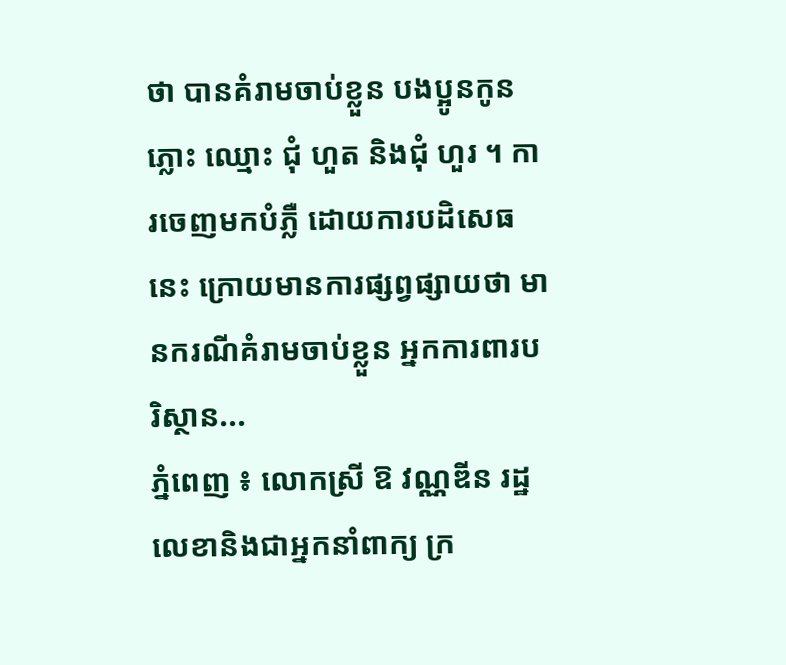ថា បានគំរាមចាប់ខ្លួន បងប្អូនកូនភ្លោះ ឈ្មោះ ជុំ ហួត និងជុំ ហួរ ។ ការចេញមកបំភ្លឺ ដោយការបដិសេធនេះ ក្រោយមានការផ្សព្វផ្សាយថា មានករណីគំរាមចាប់ខ្លួន អ្នកការពារបរិស្ថាន...
ភ្នំពេញ ៖ លោកស្រី ឱ វណ្ណឌីន រដ្ឋលេខានិងជាអ្នកនាំពាក្យ ក្រ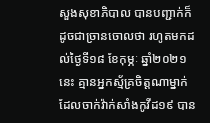សួងសុខាភិបាល បានបញ្ជាក់ក៏ដូចជាច្រានចោលថា រហូតមកដល់ថ្ងៃទី១៨ ខែកុម្ភៈ ឆ្នាំ២០២១នេះ គ្មានអ្នកស្ម័គ្រចិត្តណាម្នាក់ ដែលចាក់វ៉ាក់សាំងកូវីដ១៩ បាន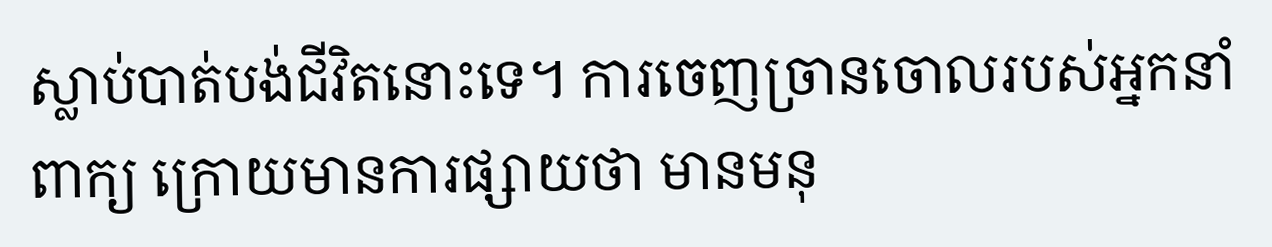ស្លាប់បាត់បង់ជីវិតនោះទេ។ ការចេញច្រានចោលរបស់អ្នកនាំពាក្យ ក្រោយមានការផ្សាយថា មានមនុ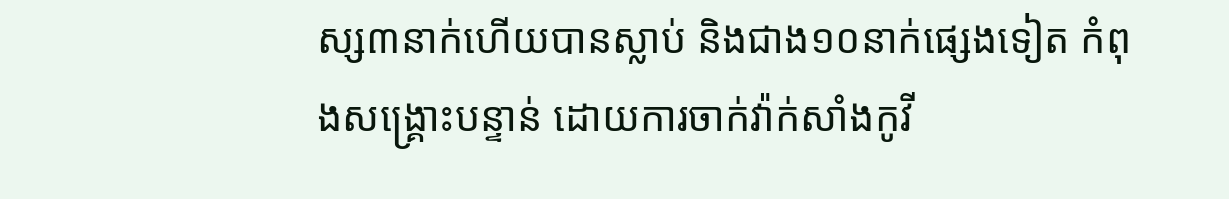ស្ស៣នាក់ហើយបានស្លាប់ និងជាង១០នាក់ផ្សេងទៀត កំពុងសង្រ្គោះបន្ទាន់ ដោយការចាក់វ៉ាក់សាំងកូវី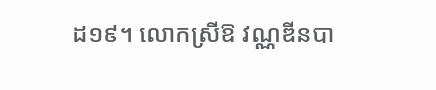ដ១៩។ លោកស្រីឱ វណ្ណឌីនបា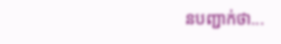នបញ្ជាក់ថា...